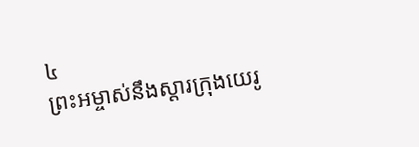៤
ព្រះអម្ចាស់នឹងស្តារក្រុងយេរូ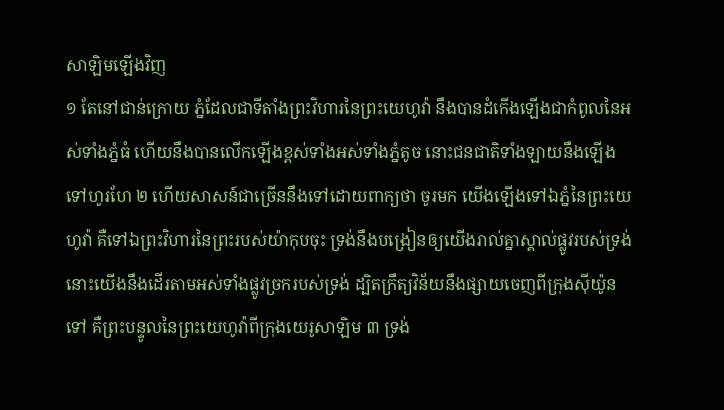សាឡិមឡើងវិញ
១ តែនៅជាន់ក្រោយ ភ្នំដែលជាទីតាំងព្រះវិហារនៃព្រះយេហូវ៉ា នឹងបានដំកើងឡើងជាកំពូលនៃអស់ទាំងភ្នំធំ ហើយនឹងបានលើកឡើងខ្ពស់ទាំងអស់ទាំងភ្នំតូច នោះជនជាតិទាំងឡាយនឹងឡើងទៅហូរហែ ២ ហើយសាសន៍ជាច្រើននឹងទៅដោយពាក្យថា ចូរមក យើងឡើងទៅឯភ្នំនៃព្រះយេហូវ៉ា គឺទៅឯព្រះវិហារនៃព្រះរបស់យ៉ាកុបចុះ ទ្រង់នឹងបង្រៀនឲ្យយើងរាល់គ្នាស្គាល់ផ្លូវរបស់ទ្រង់ នោះយើងនឹងដើរតាមអស់ទាំងផ្លូវច្រករបស់ទ្រង់ ដ្បិតក្រឹត្យវិន័យនឹងផ្សាយចេញពីក្រុងស៊ីយ៉ូនទៅ គឺព្រះបន្ទូលនៃព្រះយេហូវ៉ាពីក្រុងយេរូសាឡិម ៣ ទ្រង់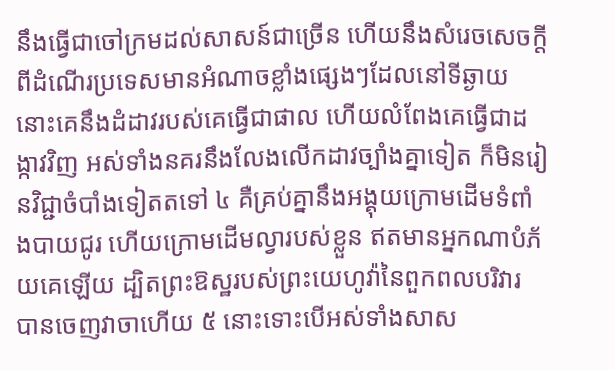នឹងធ្វើជាចៅក្រមដល់សាសន៍ជាច្រើន ហើយនឹងសំរេចសេចក្តី ពីដំណើរប្រទេសមានអំណាចខ្លាំងផ្សេងៗដែលនៅទីឆ្ងាយ នោះគេនឹងដំដាវរបស់គេធ្វើជាផាល ហើយលំពែងគេធ្វើជាដង្កាវវិញ អស់ទាំងនគរនឹងលែងលើកដាវច្បាំងគ្នាទៀត ក៏មិនរៀនវិជ្ជាចំបាំងទៀតតទៅ ៤ គឺគ្រប់គ្នានឹងអង្គុយក្រោមដើមទំពាំងបាយជូរ ហើយក្រោមដើមល្វារបស់ខ្លួន ឥតមានអ្នកណាបំភ័យគេឡើយ ដ្បិតព្រះឱស្ឋរបស់ព្រះយេហូវ៉ានៃពួកពលបរិវារ បានចេញវាចាហើយ ៥ នោះទោះបើអស់ទាំងសាស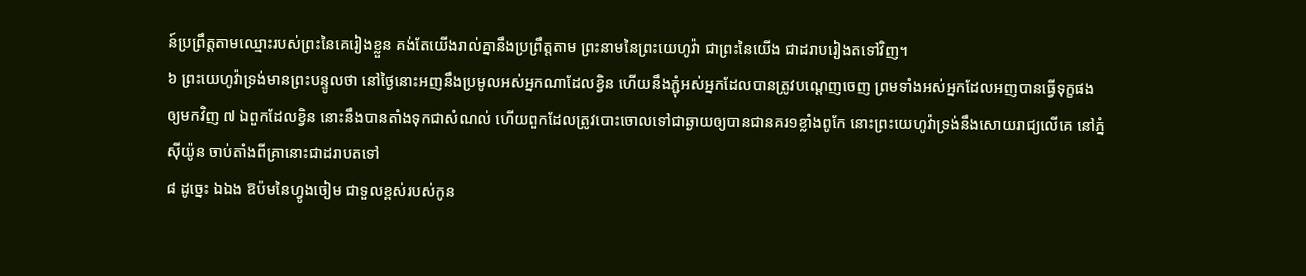ន៍ប្រព្រឹត្តតាមឈ្មោះរបស់ព្រះនៃគេរៀងខ្លួន គង់តែយើងរាល់គ្នានឹងប្រព្រឹត្តតាម ព្រះនាមនៃព្រះយេហូវ៉ា ជាព្រះនៃយើង ជាដរាបរៀងតទៅវិញ។
៦ ព្រះយេហូវ៉ាទ្រង់មានព្រះបន្ទូលថា នៅថ្ងៃនោះអញនឹងប្រមូលអស់អ្នកណាដែលខ្វិន ហើយនឹងភ្ជុំអស់អ្នកដែលបានត្រូវបណ្តេញចេញ ព្រមទាំងអស់អ្នកដែលអញបានធ្វើទុក្ខផង ឲ្យមកវិញ ៧ ឯពួកដែលខ្វិន នោះនឹងបានតាំងទុកជាសំណល់ ហើយពួកដែលត្រូវបោះចោលទៅជាឆ្ងាយឲ្យបានជានគរ១ខ្លាំងពូកែ នោះព្រះយេហូវ៉ាទ្រង់នឹងសោយរាជ្យលើគេ នៅភ្នំស៊ីយ៉ូន ចាប់តាំងពីគ្រានោះជាដរាបតទៅ
៨ ដូច្នេះ ឯឯង ឱប៉មនៃហ្វូងចៀម ជាទួលខ្ពស់របស់កូន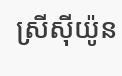ស្រីស៊ីយ៉ូន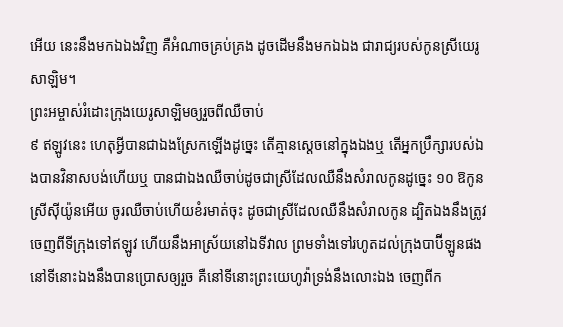អើយ នេះនឹងមកឯឯងវិញ គឺអំណាចគ្រប់គ្រង ដូចដើមនឹងមកឯឯង ជារាជ្យរបស់កូនស្រីយេរូសាឡិម។
ព្រះអម្ចាស់រំដោះក្រុងយេរូសាឡិមឲ្យរួចពីឈឺចាប់
៩ ឥឡូវនេះ ហេតុអ្វីបានជាឯងស្រែកឡើងដូច្នេះ តើគ្មានស្តេចនៅក្នុងឯងឬ តើអ្នកប្រឹក្សារបស់ឯងបានវិនាសបង់ហើយឬ បានជាឯងឈឺចាប់ដូចជាស្រីដែលឈឺនឹងសំរាលកូនដូច្នេះ ១០ ឱកូនស្រីស៊ីយ៉ូនអើយ ចូរឈឺចាប់ហើយខំរមាត់ចុះ ដូចជាស្រីដែលឈឺនឹងសំរាលកូន ដ្បិតឯងនឹងត្រូវចេញពីទីក្រុងទៅឥឡូវ ហើយនឹងអាស្រ័យនៅឯទីវាល ព្រមទាំងទៅរហូតដល់ក្រុងបាប៊ីឡូនផង នៅទីនោះឯងនឹងបានប្រោសឲ្យរួច គឺនៅទីនោះព្រះយេហូវ៉ាទ្រង់នឹងលោះឯង ចេញពីក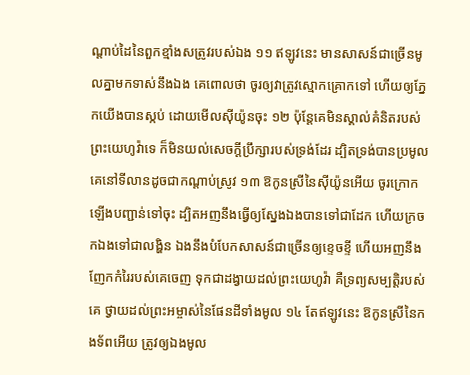ណ្តាប់ដៃនៃពួកខ្មាំងសត្រូវរបស់ឯង ១១ ឥឡូវនេះ មានសាសន៍ជាច្រើនមូលគ្នាមកទាស់នឹងឯង គេពោលថា ចូរឲ្យវាត្រូវស្មោកគ្រោកទៅ ហើយឲ្យភ្នែកយើងបានស្កប់ ដោយមើលស៊ីយ៉ូនចុះ ១២ ប៉ុន្តែគេមិនស្គាល់គំនិតរបស់ព្រះយេហូវ៉ាទេ ក៏មិនយល់សេចក្តីប្រឹក្សារបស់ទ្រង់ដែរ ដ្បិតទ្រង់បានប្រមូលគេនៅទីលានដូចជាកណ្តាប់ស្រូវ ១៣ ឱកូនស្រីនៃស៊ីយ៉ូនអើយ ចូរក្រោកឡើងបញ្ជាន់ទៅចុះ ដ្បិតអញនឹងធ្វើឲ្យស្នែងឯងបានទៅជាដែក ហើយក្រចកឯងទៅជាលង្ហិន ឯងនឹងបំបែកសាសន៍ជាច្រើនឲ្យខ្ទេចខ្ទី ហើយអញនឹងញែកកំរៃរបស់គេចេញ ទុកជាដង្វាយដល់ព្រះយេហូវ៉ា គឺទ្រព្យសម្បត្តិរបស់គេ ថ្វាយដល់ព្រះអម្ចាស់នៃផែនដីទាំងមូល ១៤ តែឥឡូវនេះ ឱកូនស្រីនៃកងទ័ពអើយ ត្រូវឲ្យឯងមូល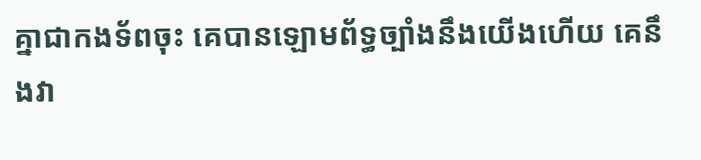គ្នាជាកងទ័ពចុះ គេបានឡោមព័ទ្ធច្បាំងនឹងយើងហើយ គេនឹងវា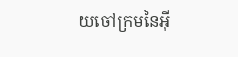យចៅក្រមនៃអ៊ី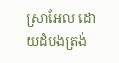ស្រាអែល ដោយដំបងត្រង់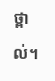ថ្ពាល់។